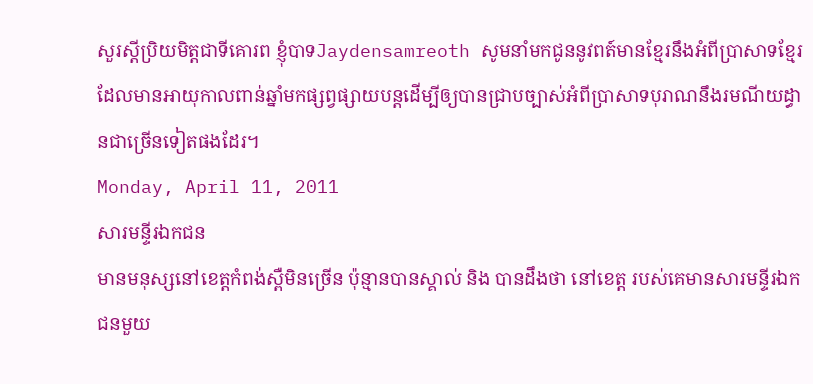សួរស្តីប្រិយមិត្តជាទីគោរព ខ្ញុំបាទJaydensamreoth សូមនាំមកជូននូវពត៍មានខ្មែរនឹងអំពីប្រាសាទខ្មែរដែលមានអាយុកាលពាន់ឆ្នាំមកផ្សព្វផ្សាយបន្តដើម្បីឲ្យបានជ្រាបច្បាស់អំពីប្រាសាទបុរាណនឹងរមណីយដ្ធានជាច្រើនទៀតផងដែរ។
Monday, April 11, 2011
សារមន្ទីរឯកជន
មានមនុស្សនៅខេត្តកំពង់ស្ពឺមិនច្រើន ប៉ុន្មានបានស្គាល់ និង បានដឹងថា នៅខេត្ត របស់គេមានសារមន្ទីរឯកជនមួយ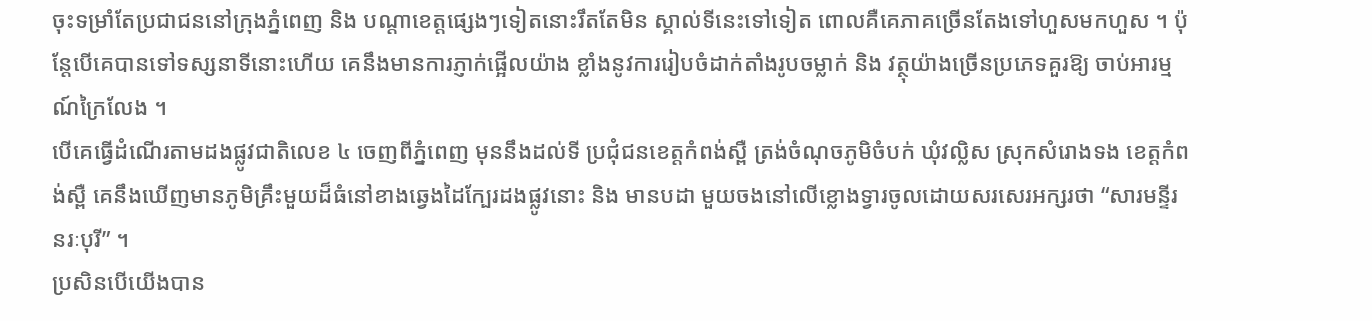ចុះទម្រាំតែប្រជាជននៅក្រុងភ្នំពេញ និង បណ្តាខេត្តផ្សេងៗទៀតនោះរឹតតែមិន ស្គាល់ទីនេះទៅទៀត ពោលគឺគេភាគច្រើនតែងទៅហួសមកហួស ។ ប៉ុន្តែបើគេបានទៅទស្សនាទីនោះហើយ គេនឹងមានការភ្ញាក់ផ្អើលយ៉ាង ខ្លាំងនូវការរៀបចំដាក់តាំងរូបចម្លាក់ និង វត្ថុយ៉ាងច្រើនប្រភេទគួរឱ្យ ចាប់អារម្មណ៍ក្រៃលែង ។
បើគេធ្វើដំណើរតាមដងផ្លូវជាតិលេខ ៤ ចេញពីភ្នំពេញ មុននឹងដល់ទី ប្រជុំជនខេត្តកំពង់ស្ពឺ ត្រង់ចំណុចភូមិចំបក់ ឃុំវល្លិស ស្រុកសំរោងទង ខេត្តកំពង់ស្ពឺ គេនឹងឃើញមានភូមិគ្រឹះមួយដ៏ធំនៅខាងឆ្វេងដៃក្បែរដងផ្លូវនោះ និង មានបដា មួយចងនៅលើខ្លោងទ្វារចូលដោយសរសេរអក្សរថា “សារមន្ទីរនរៈបុរី” ។
ប្រសិនបើយើងបាន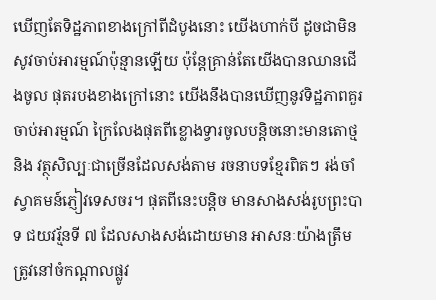ឃើញតែទិដ្ឋភាពខាងក្រៅពីដំបូងនោះ យើងហាក់បី ដូចជាមិនសូវចាប់អារម្មណ៍ប៉ុន្មានឡើយ ប៉ុន្តែគ្រាន់តែយើងបានឈានជើងចូល ផុតរបងខាងក្រៅនោះ យើងនឹងបានឃើញនូវទិដ្ឋភាពគួរចាប់អារម្មណ៍ ក្រៃលែងផុតពីខ្លោងទ្វារចូលបន្តិចនោះមានតោថ្ម និង វត្ថុសិល្បៈជាច្រើនដែលសង់តាម រចនាបទខ្មែរពិតៗ រង់ចាំស្វាគមន៍ភ្ញៀវទេសចរ។ ផុតពីនេះបន្តិច មានសាងសង់រូបព្រះបាទ ជយវរ្ម័នទី ៧ ដែលសាងសង់ដោយមាន អាសនៈយ៉ាងត្រឹមត្រូវនៅចំកណ្តាលផ្លូវ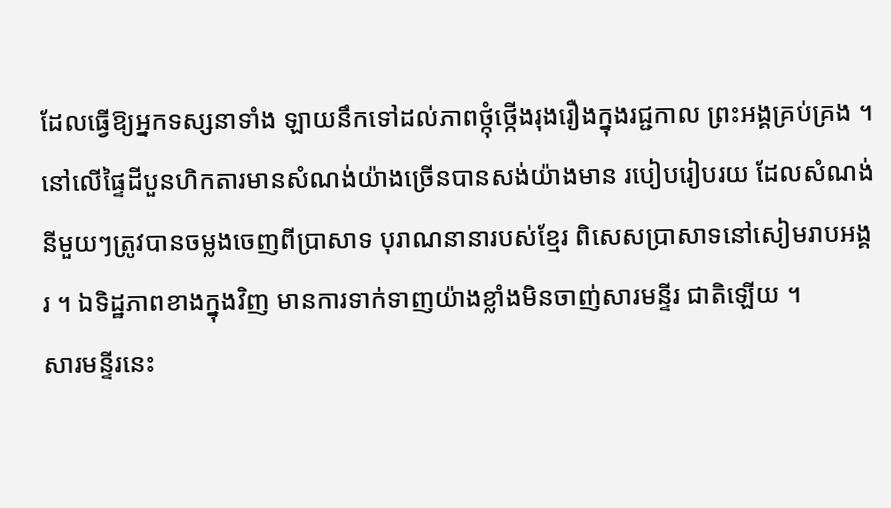ដែលធ្វើឱ្យអ្នកទស្សនាទាំង ឡាយនឹកទៅដល់ភាពថ្កុំថ្កើងរុងរឿងក្នុងរជ្ជកាល ព្រះអង្គគ្រប់គ្រង ។ នៅលើផ្ទៃដីបួនហិកតារមានសំណង់យ៉ាងច្រើនបានសង់យ៉ាងមាន របៀបរៀបរយ ដែលសំណង់នីមួយៗត្រូវបានចម្លងចេញពីប្រាសាទ បុរាណនានារបស់ខ្មែរ ពិសេសប្រាសាទនៅសៀមរាបអង្គរ ។ ឯទិដ្ឋភាពខាងក្នុងវិញ មានការទាក់ទាញយ៉ាងខ្លាំងមិនចាញ់សារមន្ទីរ ជាតិឡើយ ។
សារមន្ទីរនេះ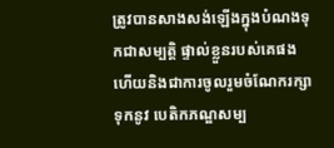ត្រូវបានសាងសង់ឡើងក្នុងបំណងទុកជាសម្បត្តិ ផ្ទាល់ខ្លួនរបស់គេផង ហើយនិងជាការចូលរួមចំណែករក្សាទុកនូវ បេតិកភណ្ឌសម្ប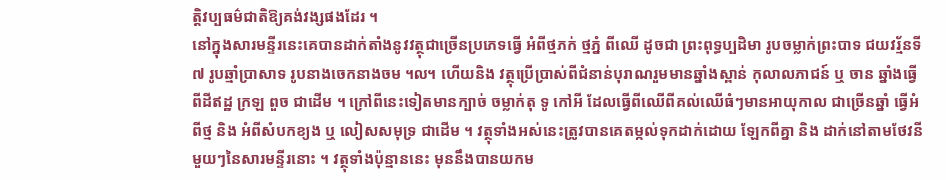ត្តិវប្បធម៌ជាតិឱ្យគង់វង្សផងដែរ ។
នៅក្នុងសារមន្ទីរនេះគេបានដាក់តាំងនូវវត្ថុជាច្រើនប្រភេទធ្វើ អំពីថ្មភក់ ថ្មភ្នំ ពីឈើ ដូចជា ព្រះពុទ្ធប្បដិមា រូបចម្លាក់ព្រះបាទ ជយវរ្ម័នទី ៧ រូបឆ្មាំប្រាសាទ រូបនាងចេកនាងចម ៘ ហើយនិង វត្ថុប្រើប្រាស់ពីជំនាន់បុរាណរួមមានឆ្នាំងស្ពាន់ កុលាលភាជន៍ ឬ ចាន ឆ្នាំងធ្វើពីដីឥដ្ឋ ក្រឡ ពួច ជាដើម ។ ក្រៅពីនេះទៀតមានក្បាច់ ចម្លាក់តុ ទូ កៅអី ដែលធ្វើពីឈើពីគល់ឈើធំៗមានអាយុកាល ជាច្រើនឆ្នាំ ធ្វើអំពីថ្ម និង អំពីសំបកខ្យង ឬ លៀសសមុទ្រ ជាដើម ។ វត្ថុទាំងអស់នេះត្រូវបានគេតម្កល់ទុកដាក់ដោយ ឡែកពីគ្នា និង ដាក់នៅតាមថែវនីមួយៗនៃសារមន្ទីរនោះ ។ វត្ថុទាំងប៉ុន្មាននេះ មុននឹងបានយកម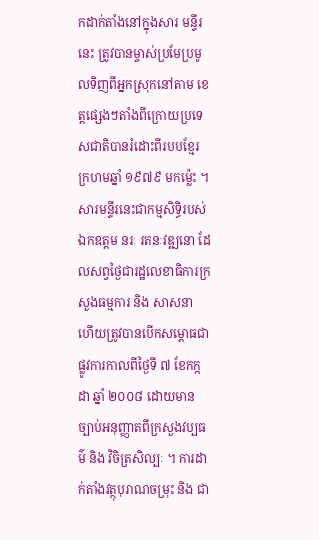កដាក់តាំងនៅក្នុងសារ មន្ទីរនេះ ត្រូវបានម្ចាស់ប្រមែប្រមូលទិញពីអ្នកស្រុកនៅតាម ខេត្តផ្សេងៗតាំងពីក្រោយប្រទេសជាតិបានរំដោះពីរបបខ្មែរ ក្រហមឆ្នាំ ១៩៧៩ មកម៉្លេះ ។
សារមន្ទីរនេះជាកម្មសិទ្ធិរបស់ឯកឧត្តម នរៈ រតនៈវឌ្ឍនោ ដែលសព្វថ្ងៃជារដ្ឋលេខាធិការក្រសួងធម្មការ និង សាសនា ហើយត្រូវបានបើកសម្ពោធជាផ្លូវការកាលពីថ្ងៃទី ៧ ខែកក្កដា ឆ្នាំ ២០០៨ ដោយមានច្បាប់អនុញ្ញាតពីក្រសួងវប្បធម៌ និង វិចិត្រសិល្បៈ ។ ការដាក់តាំងវត្ថុបុរាណចម្រុះ និង ជា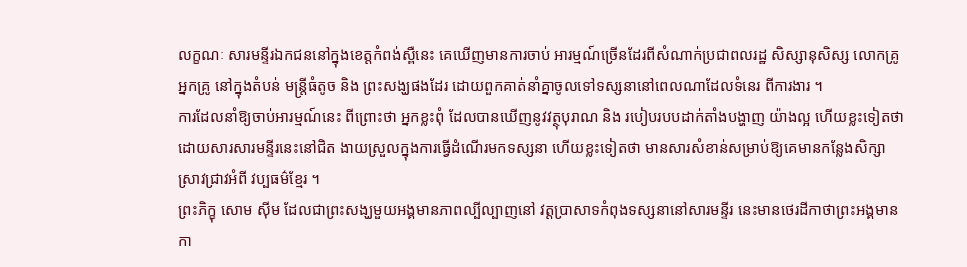លក្ខណៈ សារមន្ទីរឯកជននៅក្នុងខេត្តកំពង់ស្ពឺនេះ គេឃើញមានការចាប់ អារម្មណ៍ច្រើនដែរពីសំណាក់ប្រជាពលរដ្ឋ សិស្សានុសិស្ស លោកគ្រូអ្នកគ្រូ នៅក្នុងតំបន់ មន្ត្រីធំតូច និង ព្រះសង្ឃផងដែរ ដោយពួកគាត់នាំគ្នាចូលទៅទស្សនានៅពេលណាដែលទំនេរ ពីការងារ ។
ការដែលនាំឱ្យចាប់អារម្មណ៍នេះ ពីព្រោះថា អ្នកខ្លះពុំ ដែលបានឃើញនូវវត្ថុបុរាណ និង របៀបរបបដាក់តាំងបង្ហាញ យ៉ាងល្អ ហើយខ្លះទៀតថា ដោយសារសារមន្ទីរនេះនៅជិត ងាយស្រួលក្នុងការធ្វើដំណើរមកទស្សនា ហើយខ្លះទៀតថា មានសារសំខាន់សម្រាប់ឱ្យគេមានកន្លែងសិក្សាស្រាវជ្រាវអំពី វប្បធម៌ខ្មែរ ។
ព្រះភិក្ខុ សោម ស៊ីម ដែលជាព្រះសង្ឃមួយអង្គមានភាពល្បីល្បាញនៅ វត្តប្រាសាទកំពុងទស្សនានៅសារមន្ទីរ នេះមានថេរដីកាថាព្រះអង្គមានកា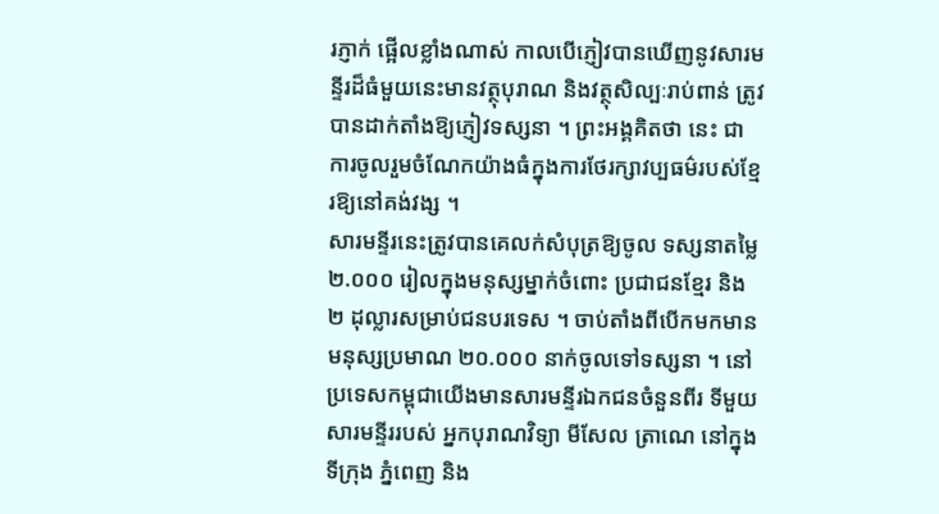រភ្ញាក់ ផ្អើលខ្លាំងណាស់ កាលបើភ្ញៀវបានឃើញនូវសារមន្ទីរដ៏ធំមួយនេះមានវត្ថុបុរាណ និងវត្ថុសិល្បៈរាប់ពាន់ ត្រូវបានដាក់តាំងឱ្យភ្ញៀវទស្សនា ។ ព្រះអង្គគិតថា នេះ ជាការចូលរួមចំណែកយ៉ាងធំក្នុងការថែរក្សាវប្បធម៌របស់ខ្មែរឱ្យនៅគង់វង្ស ។
សារមន្ទីរនេះត្រូវបានគេលក់សំបុត្រឱ្យចូល ទស្សនាតម្លៃ ២.០០០ រៀលក្នុងមនុស្សម្នាក់ចំពោះ ប្រជាជនខ្មែរ និង ២ ដុល្លារសម្រាប់ជនបរទេស ។ ចាប់តាំងពីបើកមកមានមនុស្សប្រមាណ ២០.០០០ នាក់ចូលទៅទស្សនា ។ នៅប្រទេសកម្ពុជាយើងមានសារមន្ទីរឯកជនចំនួនពីរ ទីមួយ សារមន្ទីររបស់ អ្នកបុរាណវិទ្យា មីសែល ត្រាណេ នៅក្នុងទីក្រុង ភ្នំពេញ និង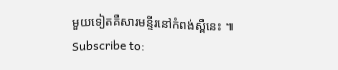មួយទៀតគឺសារមន្ទីរនៅកំពង់ស្ពឺនេះ ៕
Subscribe to: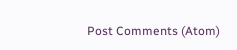Post Comments (Atom)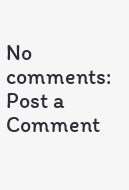No comments:
Post a Comment